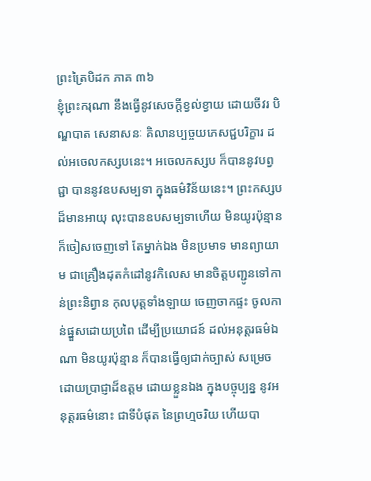ព្រះត្រៃបិដក ភាគ ៣៦
ខ្ញុំព្រះករុណា នឹងធ្វើនូវសេចក្តីខ្វល់ខ្វាយ ដោយចីវរ បិណ្ឌបាត សេនាសនៈ គិលានប្បច្ចយភេសជ្ជបរិក្ខារ ដល់អចេលកស្សបនេះ។ អចេលកស្សប ក៏បាននូវបព្វជ្ជា បាននូវឧបសម្បទា ក្នុងធម៌វិន័យនេះ។ ព្រះកស្សបដ៏មានអាយុ លុះបានឧបសម្បទាហើយ មិនយូរប៉ុន្មាន ក៏ចៀសចេញទៅ តែម្នាក់ឯង មិនប្រមាទ មានព្យាយាម ជាគ្រឿងដុតកំដៅនូវកិលេស មានចិត្តបញ្ជូនទៅកាន់ព្រះនិព្វាន កុលបុត្តទាំងឡាយ ចេញចាកផ្ទះ ចូលកាន់ផ្នួសដោយប្រពៃ ដើម្បីប្រយោជន៍ ដល់អនុត្តរធម៌ឯណា មិនយូរប៉ុន្មាន ក៏បានធ្វើឲ្យជាក់ច្បាស់ សម្រេចដោយប្រាជ្ញាដ៏ឧត្តម ដោយខ្លួនឯង ក្នុងបច្ចុប្បន្ន នូវអនុត្តរធម៌នោះ ជាទីបំផុត នៃព្រហ្មចរិយ ហើយបា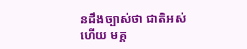នដឹងច្បាស់ថា ជាតិអស់ហើយ មគ្គ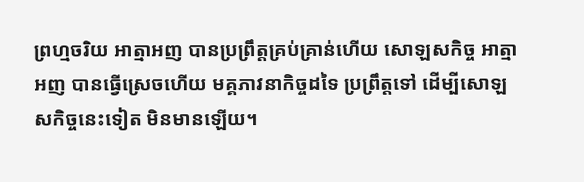ព្រហ្មចរិយ អាត្មាអញ បានប្រព្រឹត្តគ្រប់គ្រាន់ហើយ សោឡសកិច្ច អាត្មាអញ បានធ្វើស្រេចហើយ មគ្គភាវនាកិច្ចដទៃ ប្រព្រឹត្តទៅ ដើម្បីសោឡសកិច្ចនេះទៀត មិនមានឡើយ។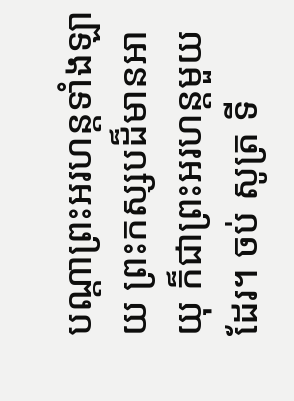បណ្តាព្រះអរហន្តទាំងឡាយ ព្រះកស្សបដ៏មានអាយុ ក៏ជាព្រះអរហន្តមួយដែរ។ ចប់ សូត្រ ទី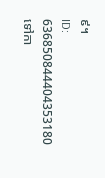៩។
ID: 636850844404353180
ទៅកា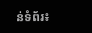ន់ទំព័រ៖